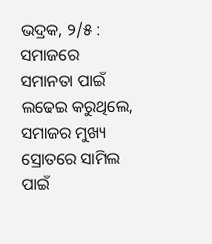ଭଦ୍ରକ, ୨/୫ : ସମାଜରେ ସମାନତା ପାଇଁ ଲଢେଇ କରୁଥିଲେ, ସମାଜର ମୁଖ୍ୟ ସ୍ରୋତରେ ସାମିଲ ପାଇଁ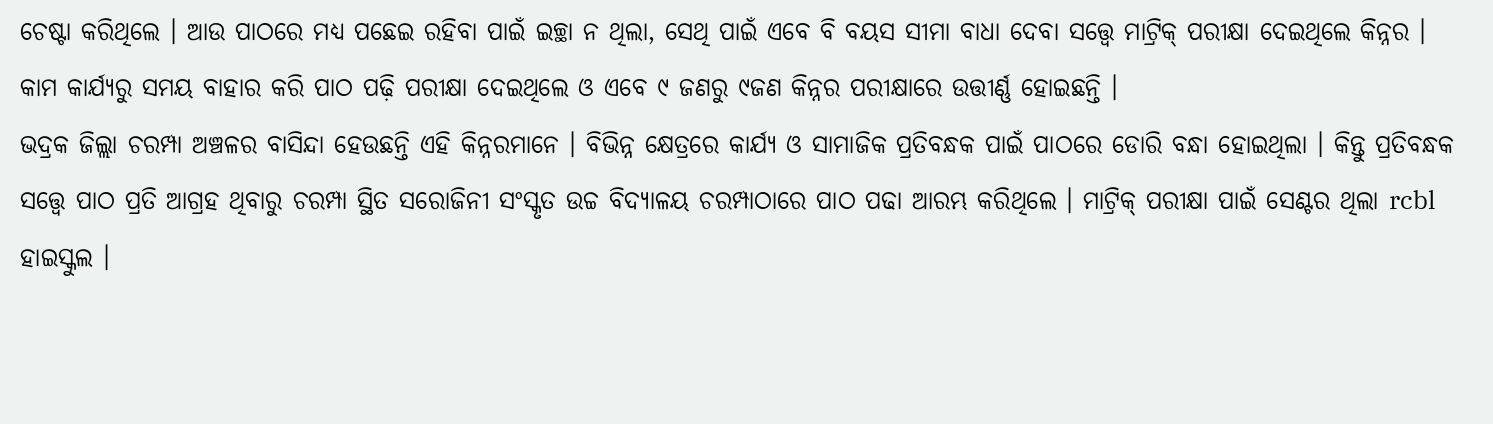ଚେଷ୍ଟା କରିଥିଲେ । ଆଉ ପାଠରେ ମଧ୍ୟ ପଛେଇ ରହିବା ପାଇଁ ଇଚ୍ଛା ନ ଥିଲା, ସେଥି ପାଇଁ ଏବେ ବି ବୟସ ସୀମା ବାଧା ଦେବା ସତ୍ତ୍ବେ ମାଟ୍ରିକ୍ ପରୀକ୍ଷା ଦେଇଥିଲେ କିନ୍ନର । କାମ କାର୍ଯ୍ୟରୁ ସମୟ ବାହାର କରି ପାଠ ପଢ଼ି ପରୀକ୍ଷା ଦେଇଥିଲେ ଓ ଏବେ ୯ ଜଣରୁ ୯ଜଣ କିନ୍ନର ପରୀକ୍ଷାରେ ଉତ୍ତୀର୍ଣ୍ଣ ହୋଇଛନ୍ତି ।
ଭଦ୍ରକ ଜିଲ୍ଲା ଚରମ୍ପା ଅଞ୍ଚଳର ବାସିନ୍ଦା ହେଉଛନ୍ତି ଏହି କିନ୍ନରମାନେ । ବିଭିନ୍ନ କ୍ଷେତ୍ରରେ କାର୍ଯ୍ୟ ଓ ସାମାଜିକ ପ୍ରତିବନ୍ଧକ ପାଇଁ ପାଠରେ ଡୋରି ବନ୍ଧା ହୋଇଥିଲା । କିନ୍ତୁ ପ୍ରତିବନ୍ଧକ ସତ୍ତ୍ବେ ପାଠ ପ୍ରତି ଆଗ୍ରହ ଥିବାରୁ ଚରମ୍ପା ସ୍ଥିତ ସରୋଜିନୀ ସଂସ୍କୃତ ଉଚ୍ଚ ବିଦ୍ୟାଳୟ ଚରମ୍ପାଠାରେ ପାଠ ପଢା ଆରମ୍ଭ କରିଥିଲେ । ମାଟ୍ରିକ୍ ପରୀକ୍ଷା ପାଇଁ ସେଣ୍ଟର ଥିଲା rcbl ହାଇସ୍କୁଲ ।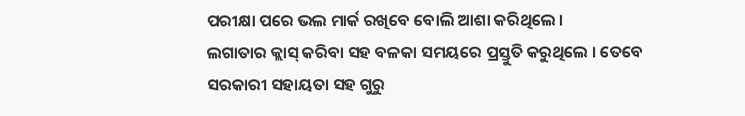ପରୀକ୍ଷା ପରେ ଭଲ ମାର୍କ ରଖିବେ ବୋଲି ଆଶା କରିଥିଲେ ।
ଲଗାତାର କ୍ଲାସ୍ କରିବା ସହ ବଳକା ସମୟରେ ପ୍ରସ୍ତୁତି କରୁଥିଲେ । ତେବେ ସରକାରୀ ସହାୟତା ସହ ଗୁରୁ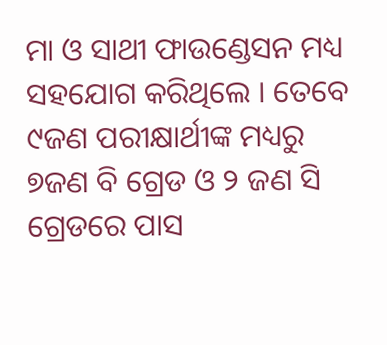ମା ଓ ସାଥୀ ଫାଉଣ୍ଡେସନ ମଧ୍ୟ ସହଯୋଗ କରିଥିଲେ । ତେବେ ୯ଜଣ ପରୀକ୍ଷାର୍ଥୀଙ୍କ ମଧ୍ୟରୁ ୭ଜଣ ବି ଗ୍ରେଡ ଓ ୨ ଜଣ ସି ଗ୍ରେଡରେ ପାସ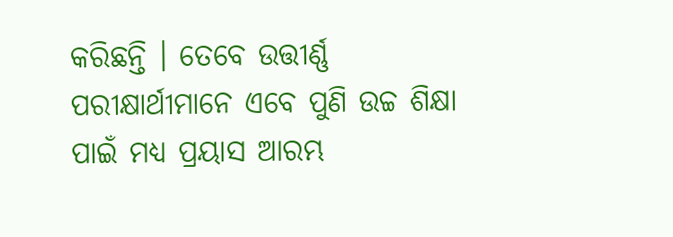କରିଛନ୍ତି । ତେବେ ଉତ୍ତୀର୍ଣ୍ଣ ପରୀକ୍ଷାର୍ଥୀମାନେ ଏବେ ପୁଣି ଉଚ୍ଚ ଶିକ୍ଷା ପାଇଁ ମଧ୍ୟ ପ୍ରୟାସ ଆରମ୍ଭ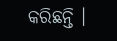କରିଛନ୍ତି ।